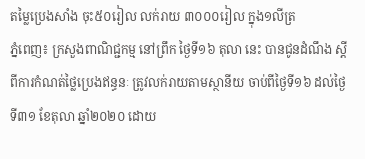តម្លៃប្រេងសាំង ចុះ៥០រៀល លក់រាយ ៣០០០រៀល ក្នុង១លីត្រ
ភ្នំពេញ៖ ក្រសួងពាណិជ្ជកម្ម នៅព្រឹក ថ្ងៃទី១៦ តុលា នេះ បានជូនដំណឹង ស្តីពីការកំណត់ថ្លៃប្រេងឥន្ធនៈ ត្រូវលក់រាយតាមស្ថានីយ ចាប់ពីថ្ងៃទី១៦ ដល់ថ្ងៃទី៣១ ខែតុលា ឆ្នាំ២០២០ ដោយ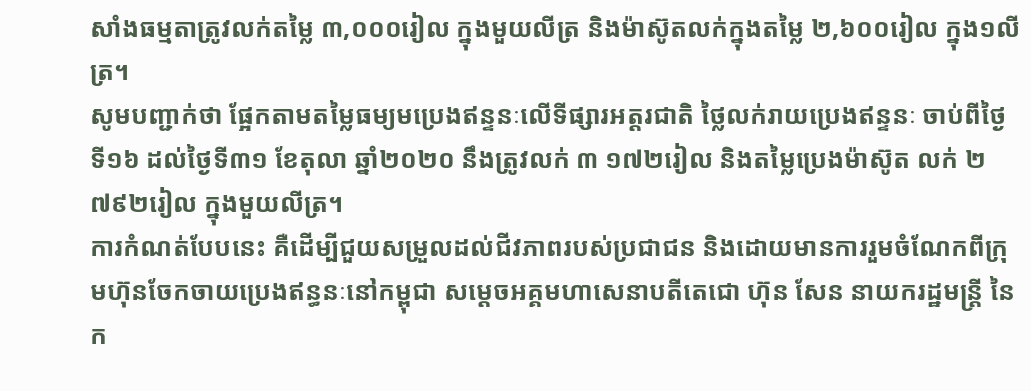សាំងធម្មតាត្រូវលក់តម្លៃ ៣,០០០រៀល ក្នុងមួយលីត្រ និងម៉ាស៊ូតលក់ក្នុងតម្លៃ ២,៦០០រៀល ក្នុង១លីត្រ។
សូមបញ្ជាក់ថា ផ្អែកតាមតម្លៃធម្យមប្រេងឥន្ទនៈលើទីផ្សារអត្តរជាតិ ថ្លៃលក់រាយប្រេងឥន្ទនៈ ចាប់ពីថ្ងៃទី១៦ ដល់ថ្ងៃទី៣១ ខែតុលា ឆ្នាំ២០២០ នឹងត្រូវលក់ ៣ ១៧២រៀល និងតម្លៃប្រេងម៉ាស៊ូត លក់ ២ ៧៩២រៀល ក្នុងមួយលីត្រ។
ការកំណត់បែបនេះ គឺដើម្បីជួយសម្រួលដល់ជីវភាពរបស់ប្រជាជន និងដោយមានការរួមចំណែកពីក្រុមហ៊ុនចែកចាយប្រេងឥន្ធនៈនៅកម្ពុជា សម្តេចអគ្គមហាសេនាបតីតេជោ ហ៊ុន សែន នាយករដ្ឋមន្ត្រី នៃក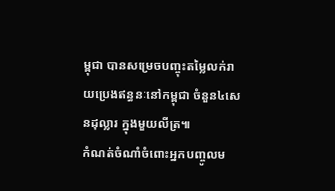ម្ពុជា បានសម្រេចបញ្ចុះតម្លៃលក់រាយប្រេងឥន្ធនៈនៅកម្ពុជា ចំនួន៤សេនដុល្លារ ក្នុងមួយលីត្រ៕
កំណត់ចំណាំចំពោះអ្នកបញ្ចូលម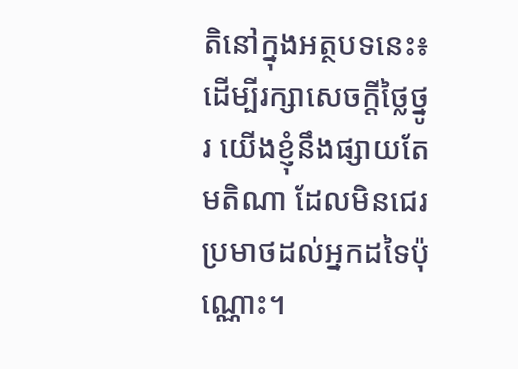តិនៅក្នុងអត្ថបទនេះ៖ ដើម្បីរក្សាសេចក្ដីថ្លៃថ្នូរ យើងខ្ញុំនឹងផ្សាយតែមតិណា ដែលមិនជេរប្រមាថដល់អ្នកដទៃប៉ុណ្ណោះ។